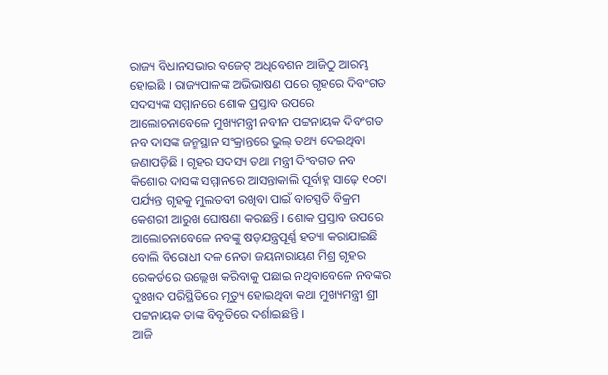ରାଜ୍ୟ ବିଧାନସଭାର ବଜେଟ୍ ଅଧିବେଶନ ଆଜିଠୁ ଆରମ୍ଭ ହୋଇଛି । ରାଜ୍ୟପାଳଙ୍କ ଅଭିଭାଷଣ ପରେ ଗୃହରେ ଦିବଂଗତ ସଦସ୍ୟଙ୍କ ସମ୍ମାନରେ ଶୋକ ପ୍ରସ୍ତାବ ଉପରେ ଆଲୋଚନାବେଳେ ମୁଖ୍ୟମନ୍ତ୍ରୀ ନବୀନ ପଟ୍ଟନାୟକ ଦିବଂଗତ ନବ ଦାସଙ୍କ ଜନ୍ମସ୍ଥାନ ସଂକ୍ରାନ୍ତରେ ଭୁଲ୍ ତଥ୍ୟ ଦେଇଥିବା ଜଣାପଡ଼ିଛି । ଗୃହର ସଦସ୍ୟ ତଥା ମନ୍ତ୍ରୀ ଦିଂବଗତ ନବ କିଶୋର ଦାସଙ୍କ ସମ୍ମାନରେ ଆସନ୍ତାକାଲି ପୂର୍ବାହ୍ନ ସାଢ଼େ ୧୦ଟା ପର୍ଯ୍ୟନ୍ତ ଗୃହକୁ ମୁଲତବୀ ରଖିବା ପାଇଁ ବାଚସ୍ପତି ବିକ୍ରମ କେଶରୀ ଆରୁଖ ଘୋଷଣା କରଛନ୍ତି । ଶୋକ ପ୍ରସ୍ତାବ ଉପରେ ଆଲୋଚନାବେଳେ ନବଙ୍କୁ ଷଡ଼ଯନ୍ତ୍ରପୂର୍ଣ୍ଣ ହତ୍ୟା କରାଯାଇଛି ବୋଲି ବିରୋଧୀ ଦଳ ନେତା ଜୟନାରାୟଣ ମିଶ୍ର ଗୃହର ରେକର୍ଡରେ ଉଲ୍ଲେଖ କରିବାକୁ ପଛାଇ ନଥିବାବେଳେ ନବଙ୍କର ଦୁଃଖଦ ପରିସ୍ଥିତିରେ ମୃତ୍ୟୁ ହୋଇଥିବା କଥା ମୁଖ୍ୟମନ୍ତ୍ରୀ ଶ୍ରୀ ପଟ୍ଟନାୟକ ତାଙ୍କ ବିବୃତିରେ ଦର୍ଶାଇଛନ୍ତି ।
ଆଜି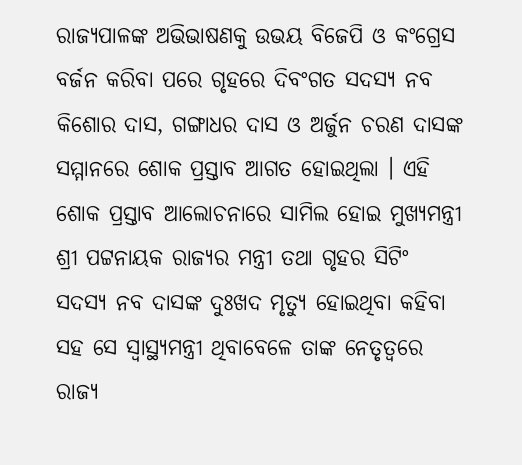ରାଜ୍ୟପାଳଙ୍କ ଅଭିଭାଷଣକୁ ଉଭୟ ବିଜେପି ଓ କଂଗ୍ରେସ ବର୍ଜନ କରିବା ପରେ ଗୃହରେ ଦିବଂଗତ ସଦସ୍ୟ ନବ କିଶୋର ଦାସ, ଗଙ୍ଗାଧର ଦାସ ଓ ଅର୍ଜୁନ ଚରଣ ଦାସଙ୍କ ସମ୍ମାନରେ ଶୋକ ପ୍ରସ୍ତାବ ଆଗତ ହୋଇଥିଲା । ଏହି ଶୋକ ପ୍ରସ୍ତାବ ଆଲୋଚନାରେ ସାମିଲ ହୋଇ ମୁଖ୍ୟମନ୍ତ୍ରୀ ଶ୍ରୀ ପଟ୍ଟନାୟକ ରାଜ୍ୟର ମନ୍ତ୍ରୀ ତଥା ଗୃହର ସିଟିଂ ସଦସ୍ୟ ନବ ଦାସଙ୍କ ଦୁଃଖଦ ମୃତ୍ୟୁ ହୋଇଥିବା କହିବା ସହ ସେ ସ୍ୱାସ୍ଥ୍ୟମନ୍ତ୍ରୀ ଥିବାବେଳେ ତାଙ୍କ ନେତୃତ୍ୱରେ ରାଜ୍ୟ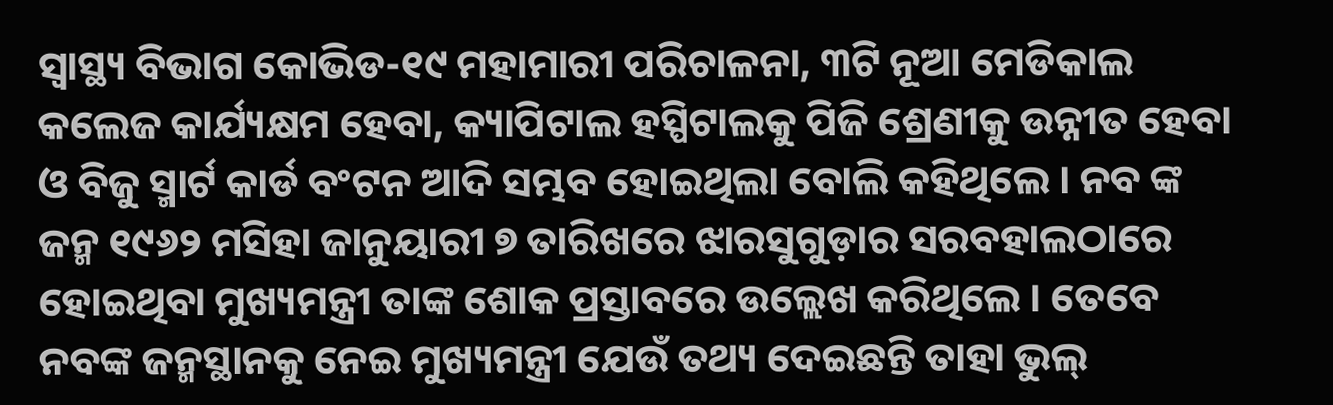ସ୍ୱାସ୍ଥ୍ୟ ବିଭାଗ କୋଭିଡ-୧୯ ମହାମାରୀ ପରିଚାଳନା, ୩ଟି ନୂଆ ମେଡିକାଲ କଲେଜ କାର୍ଯ୍ୟକ୍ଷମ ହେବା, କ୍ୟାପିଟାଲ ହସ୍ପିଟାଲକୁ ପିଜି ଶ୍ରେଣୀକୁ ଉନ୍ନୀତ ହେବା ଓ ବିଜୁ ସ୍ମାର୍ଟ କାର୍ଡ ବଂଟନ ଆଦି ସମ୍ଭବ ହୋଇଥିଲା ବୋଲି କହିଥିଲେ । ନବ ଙ୍କ ଜନ୍ମ ୧୯୬୨ ମସିହା ଜାନୁୟାରୀ ୭ ତାରିଖରେ ଝାରସୁଗୁଡ଼ାର ସରବହାଲଠାରେ ହୋଇଥିବା ମୁଖ୍ୟମନ୍ତ୍ରୀ ତାଙ୍କ ଶୋକ ପ୍ରସ୍ତାବରେ ଉଲ୍ଲେଖ କରିଥିଲେ । ତେବେ ନବଙ୍କ ଜନ୍ମସ୍ଥାନକୁ ନେଇ ମୁଖ୍ୟମନ୍ତ୍ରୀ ଯେଉଁ ତଥ୍ୟ ଦେଇଛନ୍ତି ତାହା ଭୁଲ୍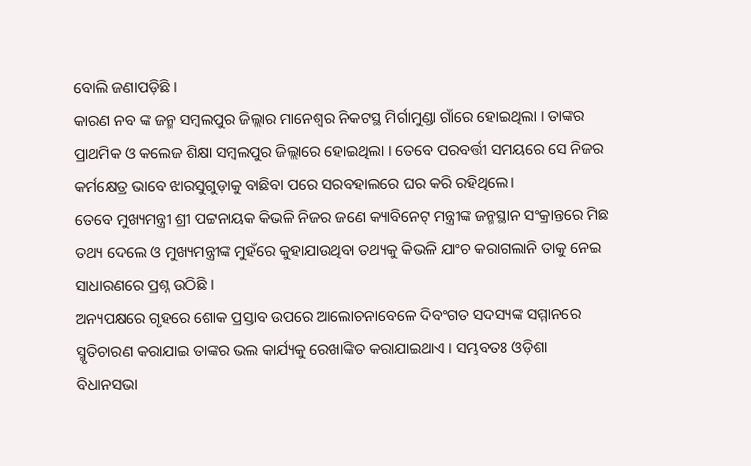ବୋଲି ଜଣାପଡ଼ିଛି ।
କାରଣ ନବ ଙ୍କ ଜନ୍ମ ସମ୍ବଲପୁର ଜିଲ୍ଲାର ମାନେଶ୍ୱର ନିକଟସ୍ଥ ମିର୍ଗାମୁଣ୍ଡା ଗାଁରେ ହୋଇଥିଲା । ତାଙ୍କର ପ୍ରାଥମିକ ଓ କଲେଜ ଶିକ୍ଷା ସମ୍ବଲପୁର ଜିଲ୍ଲାରେ ହୋଇଥିଲା । ତେବେ ପରବର୍ତ୍ତୀ ସମୟରେ ସେ ନିଜର କର୍ମକ୍ଷେତ୍ର ଭାବେ ଝାରସୁଗୁଡ଼ାକୁ ବାଛିବା ପରେ ସରବହାଲରେ ଘର କରି ରହିଥିଲେ।
ତେବେ ମୁଖ୍ୟମନ୍ତ୍ରୀ ଶ୍ରୀ ପଟ୍ଟନାୟକ କିଭଳି ନିଜର ଜଣେ କ୍ୟାବିନେଟ୍ ମନ୍ତ୍ରୀଙ୍କ ଜନ୍ମସ୍ଥାନ ସଂକ୍ରାନ୍ତରେ ମିଛ ତଥ୍ୟ ଦେଲେ ଓ ମୁଖ୍ୟମନ୍ତ୍ରୀଙ୍କ ମୁହଁରେ କୁହାଯାଉଥିବା ତଥ୍ୟକୁ କିଭଳି ଯାଂଚ କରାଗଲାନି ତାକୁ ନେଇ ସାଧାରଣରେ ପ୍ରଶ୍ନ ଉଠିଛି ।
ଅନ୍ୟପକ୍ଷରେ ଗୃହରେ ଶୋକ ପ୍ରସ୍ତାବ ଉପରେ ଆଲୋଚନାବେଳେ ଦିବଂଗତ ସଦସ୍ୟଙ୍କ ସମ୍ମାନରେ ସ୍ମୃତିଚାରଣ କରାଯାଇ ତାଙ୍କର ଭଲ କାର୍ଯ୍ୟକୁ ରେଖାଙ୍କିତ କରାଯାଇଥାଏ । ସମ୍ଭବତଃ ଓଡ଼ିଶା ବିଧାନସଭା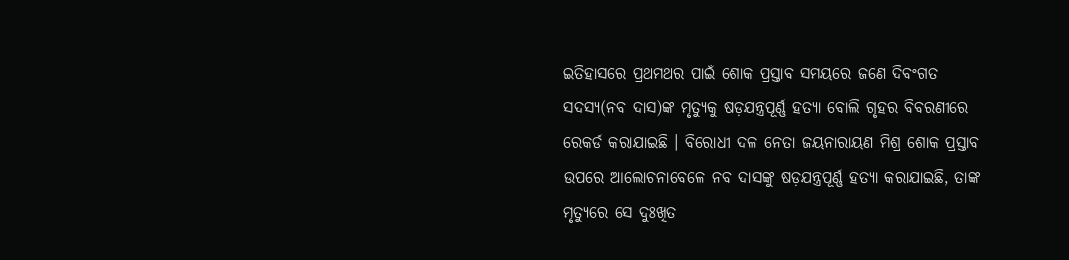ଇତିହାସରେ ପ୍ରଥମଥର ପାଇଁ ଶୋକ ପ୍ରସ୍ତାବ ସମୟରେ ଜଣେ ଦିବଂଗତ ସଦସ୍ୟ(ନବ ଦାସ)ଙ୍କ ମୃତ୍ୟୁକୁ ଷଡ଼ଯନ୍ତ୍ରପୂର୍ଣ୍ଣ ହତ୍ୟା ବୋଲି ଗୃହର ବିବରଣୀରେ ରେକର୍ଡ କରାଯାଇଛି । ବିରୋଧୀ ଦଳ ନେତା ଜୟନାରାୟଣ ମିଶ୍ର ଶୋକ ପ୍ରସ୍ତାବ ଉପରେ ଆଲୋଚନାବେଳେ ନବ ଦାସଙ୍କୁ ଷଡ଼ଯନ୍ତ୍ରପୂର୍ଣ୍ଣ ହତ୍ୟା କରାଯାଇଛି, ତାଙ୍କ ମୃତ୍ୟୁରେ ସେ ଦୁଃଖିତ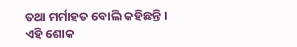ତଥା ମର୍ମାହତ ବୋଲି କହିଛନ୍ତି ।
ଏହି ଶୋକ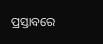ପ୍ରସ୍ତାବରେ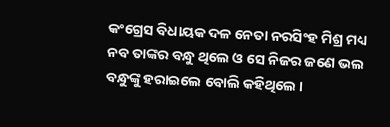କଂଗ୍ରେସ ବିଧାୟକ ଦଳ ନେତା ନରସିଂହ ମିଶ୍ର ମଧ୍ୟ ନବ ତାଙ୍କର ବନ୍ଧୁ ଥିଲେ ଓ ସେ ନିଜର ଜଣେ ଭଲ ବନ୍ଧୁଙ୍କୁ ହରାଇଲେ ବୋଲି କହିଥିଲେ ।